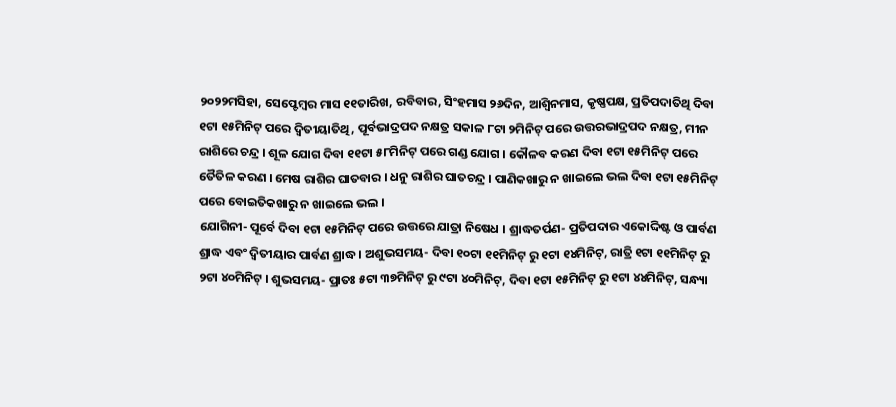୨୦୨୨ମସିହା, ସେପ୍ଟେମ୍ବର ମାସ ୧୧ତାରିଖ, ରବିବାର, ସିଂହମାସ ୨୬ଦିନ, ଆଶ୍ଵିନମାସ, କୃଷ୍ଣପକ୍ଷ, ପ୍ରତିପଦାତିଥି ଦିବା ୧ଟା ୧୫ମିନିଟ୍ ପରେ ଦ୍ଵିତୀୟାତିଥି, ପୂର୍ବଭାଦ୍ରପଦ ନକ୍ଷତ୍ର ସକାଳ ୮ଟା ୨ମିନିଟ୍ ପରେ ଉତ୍ତରଭାଦ୍ରପଦ ନକ୍ଷତ୍ର, ମୀନ ରାଶିରେ ଚନ୍ଦ୍ର । ଶୂଳ ଯୋଗ ଦିବା ୧୧ଟା ୫୮ମିନିଟ୍ ପରେ ଗଣ୍ଡ ଯୋଗ । କୌଳବ କରଣ ଦିବା ୧ଟା ୧୫ମିନିଟ୍ ପରେ ତୈତିଳ କରଣ । ମେଷ ରାଶିର ଘାତବାର । ଧନୁ ରାଶିର ଘାତଚନ୍ଦ୍ର । ପାଣିକଖାରୁ ନ ଖାଇଲେ ଭଲ ଦିବା ୧ଟା ୧୫ମିନିଟ୍ ପରେ ବୋଇତିକଖାରୁ ନ ଖାଇଲେ ଭଲ ।
ଯୋଗିନୀ- ପୂର୍ବେ ଦିବା ୧ଟା ୧୫ମିନିଟ୍ ପରେ ଉତ୍ତରେ ଯାତ୍ରା ନିଷେଧ । ଶ୍ରାଦ୍ଧତର୍ପଣ- ପ୍ରତିପଦାର ଏକୋଦ୍ଦିଷ୍ଟ ଓ ପାର୍ବଣ ଶ୍ରାଦ୍ଧ ଏବଂ ଦ୍ଵିତୀୟାର ପାର୍ବଣ ଶ୍ରାଦ୍ଧ । ଅଶୁଭସମୟ- ଦିବା ୧୦ଟା ୧୧ମିନିଟ୍ ରୁ ୧ଟା ୧୪ମିନିଟ୍, ରାତ୍ରି ୧ଟା ୧୧ମିନିଟ୍ ରୁ ୨ଟା ୪୦ମିନିଟ୍ । ଶୁଭସମୟ- ପ୍ରାତଃ ୫ଟା ୩୭ମିନିଟ୍ ରୁ ୯ଟା ୪୦ମିନିଟ୍, ଦିବା ୧ଟା ୧୫ମିନିଟ୍ ରୁ ୧ଟା ୪୪ମିନିଟ୍, ସନ୍ଧ୍ୟା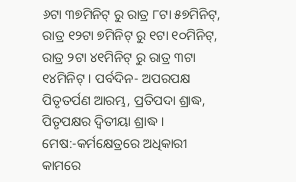୬ଟା ୩୭ମିନିଟ୍ ରୁ ରାତ୍ର ୮ଟା ୫୭ମିନିଟ୍, ରାତ୍ର ୧୨ଟା ୭ମିନିଟ୍ ରୁ ୧ଟା ୧୦ମିନିଟ୍, ରାତ୍ର ୨ଟା ୪୧ମିନିଟ୍ ରୁ ରାତ୍ର ୩ଟା ୧୪ମିନିଟ୍ । ପର୍ବଦିନ- ଅପରପକ୍ଷ ପିତୃତର୍ପଣ ଆରମ୍ଭ, ପ୍ରତିପଦା ଶ୍ରାଦ୍ଧ, ପିତୃପକ୍ଷର ଦ୍ଵିତୀୟା ଶ୍ରାଦ୍ଧ ।
ମେଷ:-କର୍ମକ୍ଷେତ୍ରରେ ଅଧିକାରୀ କାମରେ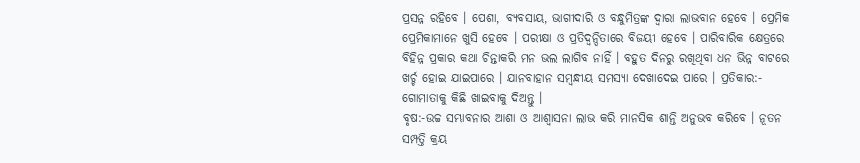ପ୍ରସନ୍ନ ରହିବେ । ପେଶା, ବ୍ୟବସାୟ, ଭାଗୀଦାରି ଓ ବନ୍ଧୁମିତ୍ରଙ୍କ ଦ୍ୱାରା ଲାଭବାନ ହେବେ । ପ୍ରେମିକ ପ୍ରେମିକାମାନେ ଖୁସି ହେବେ । ପରୀକ୍ଷା ଓ ପ୍ରତିଦ୍ୱନ୍ଦିତାରେ ବିଜୟୀ ହେବେ । ପାରିବାରିକ କ୍ଷେତ୍ରରେ ବିହିନ୍ନ ପ୍ରକାର କଥା ଚିନ୍ତାକରି ମନ ଭଲ ଲାଗିବ ନାହିଁ । ବହୁତ ଦିନରୁ ରଖିଥିବା ଧନ ଭିନ୍ନ ବାଟରେ ଖର୍ଚ୍ଚ ହୋଇ ଯାଇପାରେ । ଯାନବାହାନ ସମ୍ବନ୍ଧୀୟ ସମସ୍ୟା ଦେଖାଦେଇ ପାରେ । ପ୍ରତିକାର:- ଗୋମାତାକୁ କିଛି ଖାଇବାକୁ ଦିଅନ୍ତୁ ।
ବୃଷ:-ଉଚ୍ଚ ସମ୍ଭାବନାର ଆଶା ଓ ଆଶ୍ୱାସନା ଲାଭ କରି ମାନସିକ ଶାନ୍ତି ଅନୁଭବ କରିବେ । ନୂତନ ସମ୍ପତ୍ତି କ୍ରୟ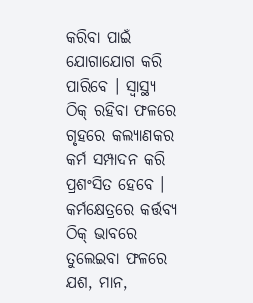କରିବା ପାଇଁ ଯୋଗାଯୋଗ କରି ପାରିବେ । ସ୍ୱାସ୍ଥ୍ୟ ଠିକ୍ ରହିବା ଫଳରେ ଗୃହରେ କଲ୍ୟାଣକର କର୍ମ ସମ୍ପାଦନ କରି ପ୍ରଶଂସିତ ହେବେ । କର୍ମକ୍ଷେତ୍ରରେ କର୍ତ୍ତବ୍ୟ ଠିକ୍ ଭାବରେ ତୁଲେଇବା ଫଳରେ ଯଶ, ମାନ,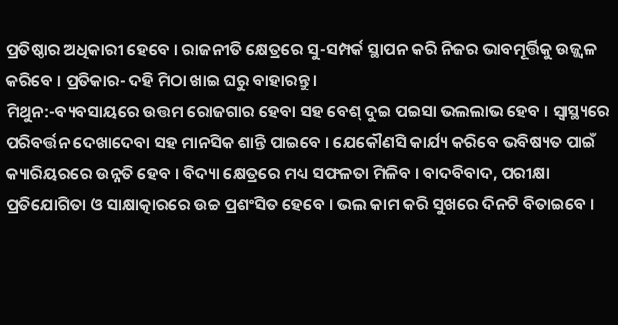ପ୍ରତିଷ୍ଠାର ଅଧିକାରୀ ହେବେ । ରାଜନୀତି କ୍ଷେତ୍ରରେ ସୁ-ସମ୍ପର୍କ ସ୍ଥାପନ କରି ନିଜର ଭାବମୂର୍ତ୍ତିକୁ ଉଜ୍ଜ୍ୱଳ କରିବେ । ପ୍ରତିକାର- ଦହି ମିଠା ଖାଇ ଘରୁ ବାହାରନ୍ତୁ ।
ମିଥୁନ:-ବ୍ୟବସାୟରେ ଉତ୍ତମ ରୋଜଗାର ହେବା ସହ ବେଶ୍ ଦୁଇ ପଇସା ଭଲଲାଭ ହେବ । ସ୍ୱାସ୍ଥ୍ୟରେ ପରିବର୍ତ୍ତନ ଦେଖାଦେବା ସହ ମାନସିକ ଶାନ୍ତି ପାଇବେ । ଯେକୌଣସି କାର୍ଯ୍ୟ କରିବେ ଭବିଷ୍ୟତ ପାଇଁ କ୍ୟାରିୟରରେ ଉନ୍ନତି ହେବ । ବିଦ୍ୟା କ୍ଷେତ୍ରରେ ମଧ୍ୟ ସଫଳତା ମିଳିବ । ବାଦବିବାଦ, ପରୀକ୍ଷା ପ୍ରତିଯୋଗିତା ଓ ସାକ୍ଷାତ୍କାରରେ ଉଚ୍ଚ ପ୍ରଶଂସିତ ହେବେ । ଭଲ କାମ କରି ସୁଖରେ ଦିନଟି ବିତାଇବେ ।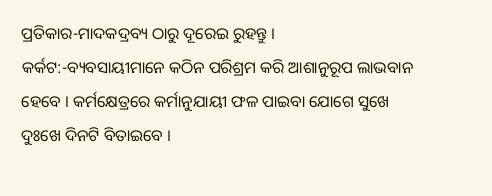ପ୍ରତିକାର-ମାଦକଦ୍ରବ୍ୟ ଠାରୁ ଦୂରେଇ ରୁହନ୍ତୁ ।
କର୍କଟ:-ବ୍ୟବସାୟୀମାନେ କଠିନ ପରିଶ୍ରମ କରି ଆଶାନୁରୂପ ଲାଭବାନ ହେବେ । କର୍ମକ୍ଷେତ୍ରରେ କର୍ମାନୁଯାୟୀ ଫଳ ପାଇବା ଯୋଗେ ସୁଖେ ଦୁଃଖେ ଦିନଟି ବିତାଇବେ ।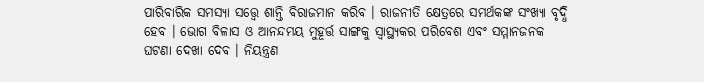ପାରିବାରିକ ସମସ୍ୟା ସତ୍ତ୍ୱେ ଶାନ୍ତି ବିରାଜମାନ କରିବ । ରାଜନୀତି କ୍ଷେତ୍ରରେ ସମର୍ଥକଙ୍କ ସଂଖ୍ୟା ବୃଦ୍ଧି ହେବ । ଭୋଗ ବିଳାସ ଓ ଆନନ୍ଦମୟ ମୁହୂର୍ତ୍ତ ସାଙ୍ଗକୁ ସ୍ୱାସ୍ଥ୍ୟକର ପରିବେଶ ଏବଂ ସମ୍ମାନଜନକ ଘଟଣା ଦେଖା ଦେବ । ନିୟନ୍ତ୍ରଣ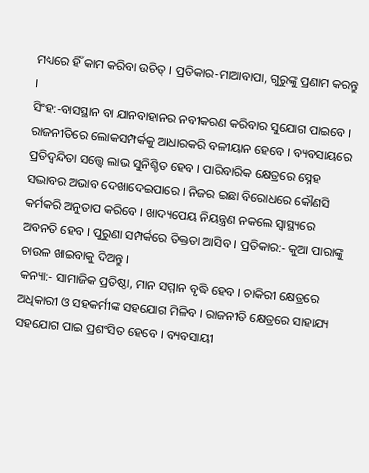ମଧ୍ୟରେ ହିଁ କାମ କରିବା ଉଚିତ୍ । ପ୍ରତିକାର-ମାଆବାପା, ଗୁରୁଙ୍କୁ ପ୍ରଣାମ କରନ୍ତୁ ।
ସିଂହ:-ବାସସ୍ଥାନ ବା ଯାନବାହାନର ନବୀକରଣ କରିବାର ସୁଯୋଗ ପାଇବେ । ରାଜନୀତିରେ ଲୋକସମ୍ପର୍କକୁ ଆଧାରକରି ବଳୀୟାନ ହେବେ । ବ୍ୟବସାୟରେ ପ୍ରତିଦ୍ୱନ୍ଦିତା ସତ୍ତ୍ୱେ ଲାଭ ସୁନିଶ୍ଚିତ ହେବ । ପାରିବାରିକ କ୍ଷେତ୍ରରେ ସ୍ନେହ ସଦ୍ଭାବର ଅଭାବ ଦେଖାଦେଇପାରେ । ନିଜର ଇଛା ବିରୋଧରେ କୌଣସି କର୍ମକରି ଅନୁତାପ କରିବେ । ଖାଦ୍ୟପେୟ ନିୟନ୍ତ୍ରଣ ନକଲେ ସ୍ୱାସ୍ଥ୍ୟରେ ଅବନତି ହେବ । ପୁରୁଣା ସମ୍ପର୍କରେ ତିକ୍ତତା ଆସିବ । ପ୍ରତିକାର:- କୁଆ ପାରାଙ୍କୁ ଚାଉଳ ଖାଇବାକୁ ଦିଅନ୍ତୁ ।
କନ୍ୟା:- ସାମାଜିକ ପ୍ରତିଷ୍ଠା, ମାନ ସମ୍ମାନ ବୃଦ୍ଧି ହେବ । ଚାକିରୀ କ୍ଷେତ୍ରରେ ଅଧିକାରୀ ଓ ସହକର୍ମୀଙ୍କ ସହଯୋଗ ମିଳିବ । ରାଜନୀତି କ୍ଷେତ୍ରରେ ସାହାଯ୍ୟ ସହଯୋଗ ପାଇ ପ୍ରଶଂସିତ ହେବେ । ବ୍ୟବସାୟୀ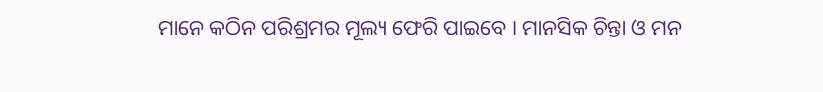ମାନେ କଠିନ ପରିଶ୍ରମର ମୂଲ୍ୟ ଫେରି ପାଇବେ । ମାନସିକ ଚିନ୍ତା ଓ ମନ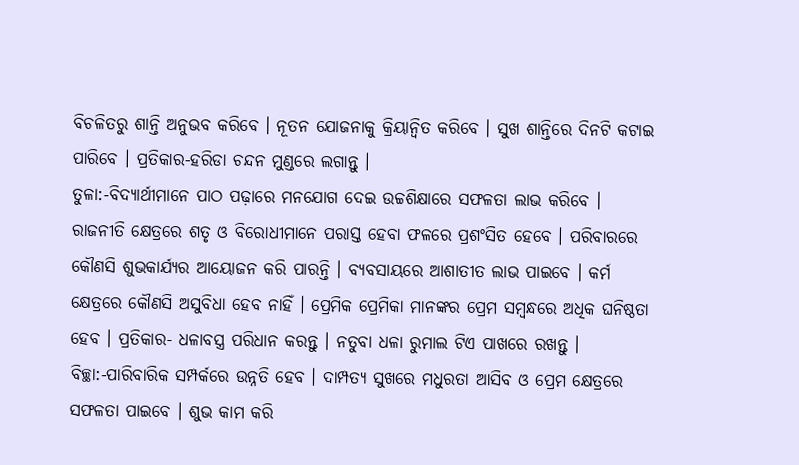ବିଚଳିତରୁ ଶାନ୍ତି ଅନୁଭବ କରିବେ । ନୂତନ ଯୋଜନାକୁ କ୍ରିୟାନ୍ୱିତ କରିବେ । ସୁଖ ଶାନ୍ତିରେ ଦିନଟି କଟାଇ ପାରିବେ । ପ୍ରତିକାର-ହରିଡା ଚନ୍ଦନ ମୁଣ୍ଡରେ ଲଗାନ୍ତୁ ।
ତୁଳା:-ବିଦ୍ୟାର୍ଥୀମାନେ ପାଠ ପଢ଼ାରେ ମନଯୋଗ ଦେଇ ଉଚ୍ଚଶିକ୍ଷାରେ ସଫଳତା ଲାଭ କରିବେ । ରାଜନୀତି କ୍ଷେତ୍ରରେ ଶତୃ ଓ ବିରୋଧୀମାନେ ପରାସ୍ତ ହେବା ଫଳରେ ପ୍ରଶଂସିତ ହେବେ । ପରିବାରରେ କୌଣସି ଶୁଭକାର୍ଯ୍ୟର ଆୟୋଜନ କରି ପାରନ୍ତି । ବ୍ୟବସାୟରେ ଆଶାତୀତ ଲାଭ ପାଇବେ । କର୍ମ କ୍ଷେତ୍ରରେ କୌଣସି ଅସୁବିଧା ହେବ ନାହିଁ । ପ୍ରେମିକ ପ୍ରେମିକା ମାନଙ୍କର ପ୍ରେମ ସମ୍ବନ୍ଧରେ ଅଧିକ ଘନିଷ୍ଠତା ହେବ । ପ୍ରତିକାର- ଧଳାବସ୍ତ୍ର ପରିଧାନ କରନ୍ତୁ । ନତୁବା ଧଳା ରୁମାଲ ଟିଏ ପାଖରେ ରଖନ୍ତୁ ।
ବିଚ୍ଛା:-ପାରିବାରିକ ସମ୍ପର୍କରେ ଉନ୍ନତି ହେବ । ଦାମ୍ପତ୍ୟ ସୁଖରେ ମଧୁରତା ଆସିବ ଓ ପ୍ରେମ କ୍ଷେତ୍ରରେ ସଫଳତା ପାଇବେ । ଶୁଭ କାମ କରି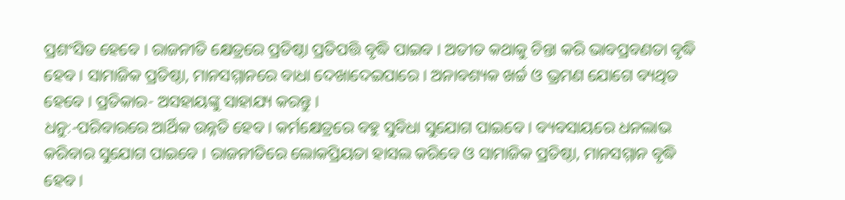ପ୍ରଶଂସିତ ହେବେ । ରାଜନୀତି କ୍ଷେତ୍ରରେ ପ୍ରତିଷ୍ଠା ପ୍ରତିପତ୍ତି ବୃଦ୍ଧି ପାଇବ । ଅତୀତ କଥାକୁ ଚିନ୍ତା କରି ଭାବପ୍ରବଣତା ବୃଦ୍ଧି ହେବ । ସାମାଜିକ ପ୍ରତିଷ୍ଠା, ମାନସମ୍ମାନରେ ବାଧା ଦେଖାଦେଇପାରେ । ଅନାବଶ୍ୟକ ଖର୍ଚ୍ଚ ଓ ଭ୍ରମଣ ଯୋଗେ ବ୍ୟଥିତ ହେବେ । ପ୍ରତିକାର- ଅସହାୟଙ୍କୁ ସାହାଯ୍ୟ କରନ୍ତୁ ।
ଧନୁ:-ପରିବାରରେ ଆର୍ଥିକ ଉନ୍ନତି ହେବ । କର୍ମକ୍ଷେତ୍ରରେ ବହୁ ସୁବିଧା ସୁଯୋଗ ପାଇବେ । ବ୍ୟବସାୟରେ ଧନଲାଭ କରିବାର ସୁଯୋଗ ପାଇବେ । ରାଜନୀତିରେ ଲୋକପ୍ରିୟତା ହାସଲ କରିବେ ଓ ସାମାଜିକ ପ୍ରତିଷ୍ଠା, ମାନସମ୍ମାନ ବୃଦ୍ଧି ହେବ ।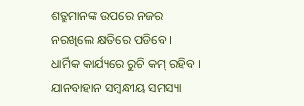ଶତ୍ରୁମାନଙ୍କ ଉପରେ ନଜର ନରଖିଲେ କ୍ଷତିରେ ପଡିବେ । ଧାର୍ମିକ କାର୍ଯ୍ୟରେ ରୁଚି କମ୍ ରହିବ । ଯାନବାହାନ ସମ୍ବନ୍ଧୀୟ ସମସ୍ୟା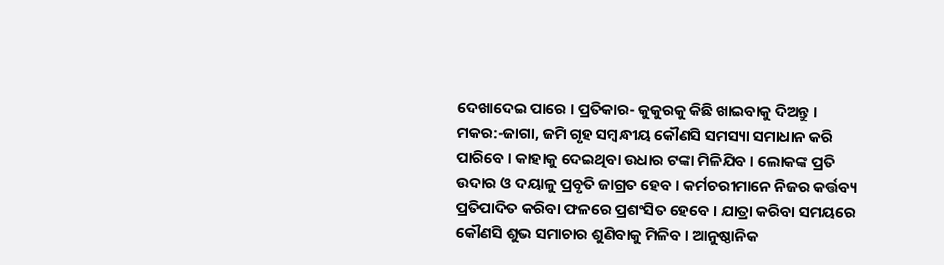ଦେଖାଦେଇ ପାରେ । ପ୍ରତିକାର- କୁକୁରକୁ କିଛି ଖାଇବାକୁ ଦିଅନ୍ତୁ ।
ମକର:-ଜାଗା, ଜମି ଗୃହ ସମ୍ବନ୍ଧୀୟ କୌଣସି ସମସ୍ୟା ସମାଧାନ କରି ପାରିବେ । କାହାକୁ ଦେଇଥିବା ଉଧାର ଟଙ୍କା ମିଳିଯିବ । ଲୋକଙ୍କ ପ୍ରତି ଉଦାର ଓ ଦୟାଳୁ ପ୍ରବୃତି ଜାଗ୍ରତ ହେବ । କର୍ମଚରୀମାନେ ନିଜର କର୍ତ୍ତବ୍ୟ ପ୍ରତିପାଦିତ କରିବା ଫଳରେ ପ୍ରଶଂସିତ ହେବେ । ଯାତ୍ରା କରିବା ସମୟରେ କୌଣସି ଶୁଭ ସମାଚାର ଶୁଣିବାକୁ ମିଳିବ । ଆନୁଷ୍ଠାନିକ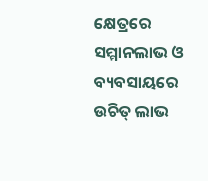କ୍ଷେତ୍ରରେ ସମ୍ମାନଲାଭ ଓ ବ୍ୟବସାୟରେ ଉଚିତ୍ ଲାଭ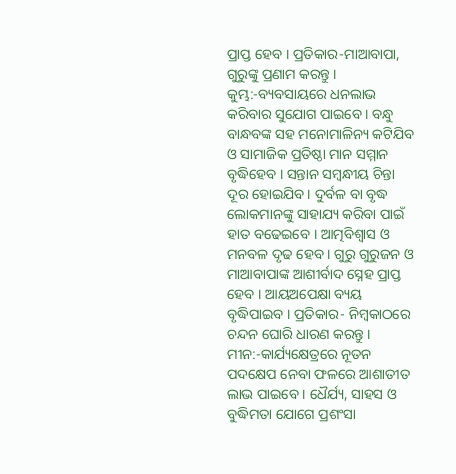ପ୍ରାପ୍ତ ହେବ । ପ୍ରତିକାର-ମାଆବାପା, ଗୁରୁଙ୍କୁ ପ୍ରଣାମ କରନ୍ତୁ ।
କୁମ୍ଭ:-ବ୍ୟବସାୟରେ ଧନଲାଭ କରିବାର ସୁଯୋଗ ପାଇବେ । ବନ୍ଧୁ ବାନ୍ଧବଙ୍କ ସହ ମନୋମାଳିନ୍ୟ କଟିଯିବ ଓ ସାମାଜିକ ପ୍ରତିଷ୍ଠା ମାନ ସମ୍ମାନ ବୃଦ୍ଧିହେବ । ସନ୍ତାନ ସମ୍ବନ୍ଧୀୟ ଚିନ୍ତା ଦୂର ହୋଇଯିବ । ଦୁର୍ବଳ ବା ବୃଦ୍ଧ ଲୋକମାନଙ୍କୁ ସାହାଯ୍ୟ କରିବା ପାଇଁ ହାତ ବଢେଇବେ । ଆତ୍ମବିଶ୍ଵାସ ଓ ମନବଳ ଦୃଢ ହେବ । ଗୁରୁ ଗୁରୁଜନ ଓ ମାଆବାପାଙ୍କ ଆଶୀର୍ବାଦ ସ୍ନେହ ପ୍ରାପ୍ତ ହେବ । ଆୟଅପେକ୍ଷା ବ୍ୟୟ ବୃଦ୍ଧିପାଇବ । ପ୍ରତିକାର- ନିମ୍ବକାଠରେ ଚନ୍ଦନ ଘୋରି ଧାରଣ କରନ୍ତୁ ।
ମୀନ:-କାର୍ଯ୍ୟକ୍ଷେତ୍ରରେ ନୂତନ ପଦକ୍ଷେପ ନେବା ଫଳରେ ଆଶାତୀତ ଲାଭ ପାଇବେ । ଧୈର୍ଯ୍ୟ, ସାହସ ଓ ବୁଦ୍ଧିମତା ଯୋଗେ ପ୍ରଶଂସା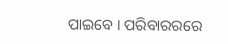ପାଇବେ । ପରିବାରରରେ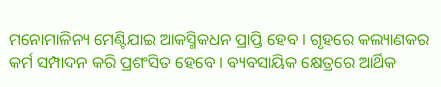ମନୋମାଳିନ୍ୟ ମେଣ୍ଟିଯାଇ ଆକସ୍ମିକଧନ ପ୍ରାପ୍ତି ହେବ । ଗୃହରେ କଲ୍ୟାଣକର କର୍ମ ସମ୍ପାଦନ କରି ପ୍ରଶଂସିତ ହେବେ । ବ୍ୟବସାୟିକ କ୍ଷେତ୍ରରେ ଆର୍ଥିକ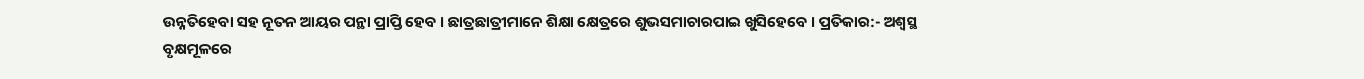ଉନ୍ନତିହେବା ସହ ନୂତନ ଆୟର ପନ୍ଥା ପ୍ରାପ୍ତି ହେବ । ଛାତ୍ରଛାତ୍ରୀମାନେ ଶିକ୍ଷା କ୍ଷେତ୍ରରେ ଶୁଭସମାଚାରପାଇ ଖୁସିହେବେ । ପ୍ରତିକାର:- ଅଶ୍ୱସ୍ଥ ବୃକ୍ଷମୂଳରେ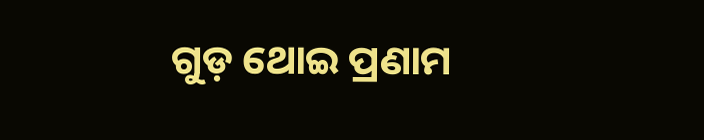ଗୁଡ଼ ଥୋଇ ପ୍ରଣାମ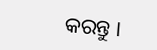କରନ୍ତୁ ।